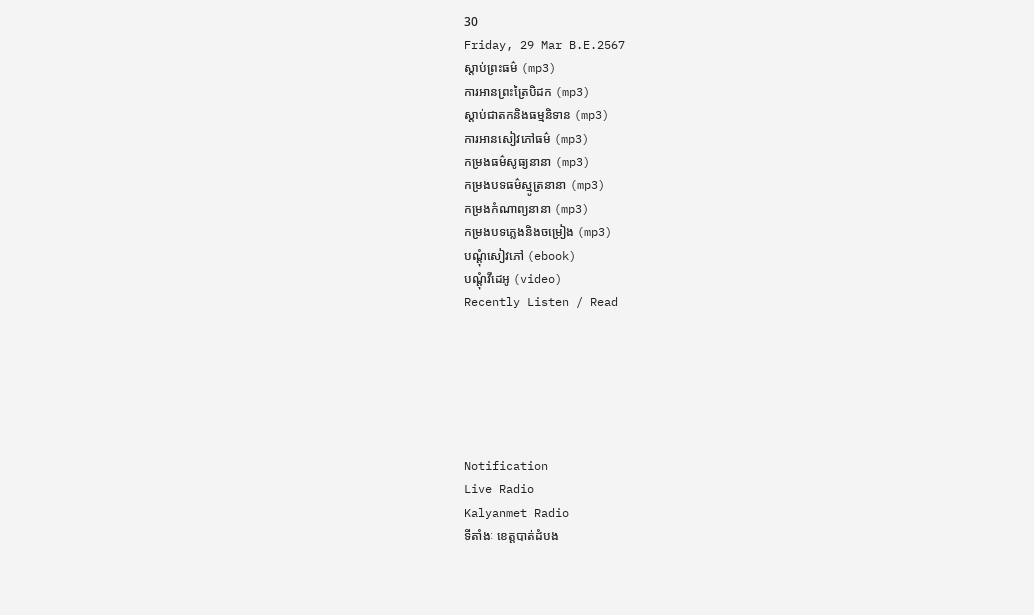30
Friday, 29 Mar B.E.2567
ស្តាប់ព្រះធម៌ (mp3)
ការអានព្រះត្រៃបិដក (mp3)
ស្តាប់ជាតកនិងធម្មនិទាន (mp3)
ការអានសៀវភៅធម៌ (mp3)
កម្រងធម៌សូធ្យនានា (mp3)
កម្រងបទធម៌ស្មូត្រនានា (mp3)
កម្រងកំណាព្យនានា (mp3)
កម្រងបទភ្លេងនិងចម្រៀង (mp3)
បណ្តុំសៀវភៅ (ebook)
បណ្តុំវីដេអូ (video)
Recently Listen / Read






Notification
Live Radio
Kalyanmet Radio
ទីតាំងៈ ខេត្តបាត់ដំបង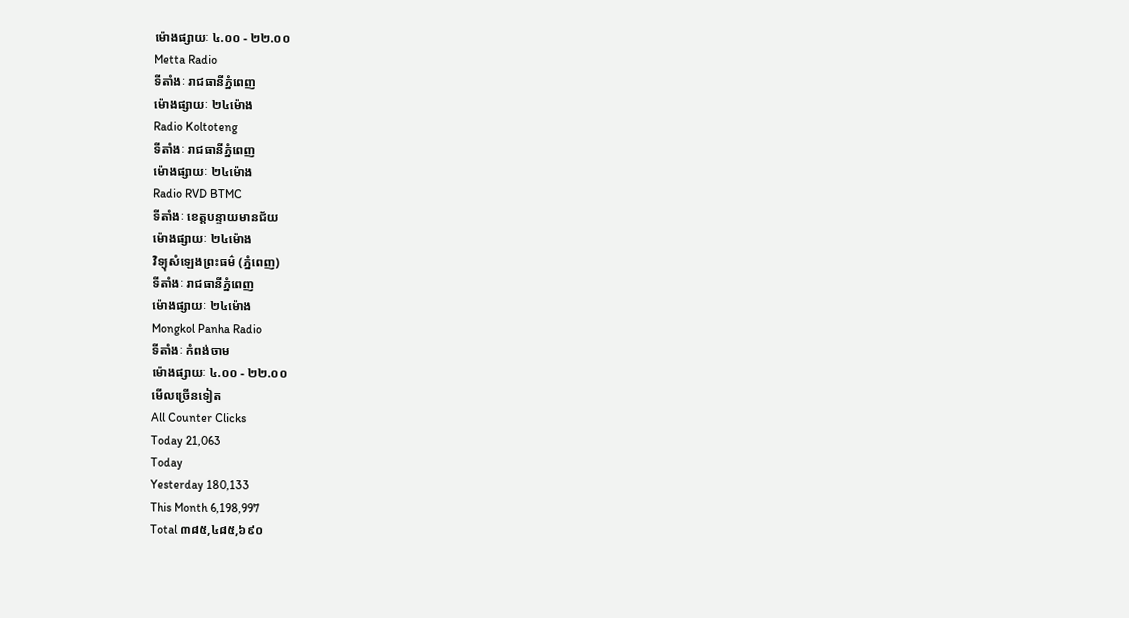ម៉ោងផ្សាយៈ ៤.០០ - ២២.០០
Metta Radio
ទីតាំងៈ រាជធានីភ្នំពេញ
ម៉ោងផ្សាយៈ ២៤ម៉ោង
Radio Koltoteng
ទីតាំងៈ រាជធានីភ្នំពេញ
ម៉ោងផ្សាយៈ ២៤ម៉ោង
Radio RVD BTMC
ទីតាំងៈ ខេត្តបន្ទាយមានជ័យ
ម៉ោងផ្សាយៈ ២៤ម៉ោង
វិទ្យុសំឡេងព្រះធម៌ (ភ្នំពេញ)
ទីតាំងៈ រាជធានីភ្នំពេញ
ម៉ោងផ្សាយៈ ២៤ម៉ោង
Mongkol Panha Radio
ទីតាំងៈ កំពង់ចាម
ម៉ោងផ្សាយៈ ៤.០០ - ២២.០០
មើលច្រើនទៀត
All Counter Clicks
Today 21,063
Today
Yesterday 180,133
This Month 6,198,997
Total ៣៨៥,៤៨៥,៦៩០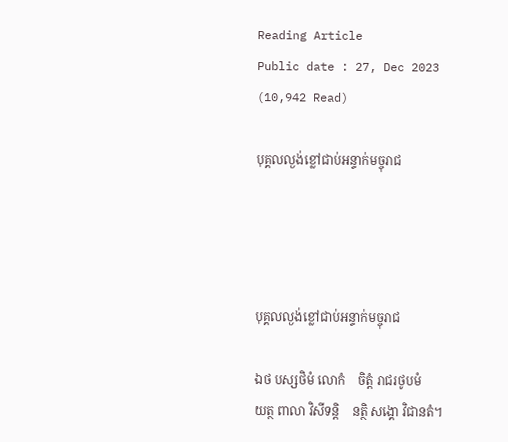Reading Article
Public date : 27, Dec 2023 (10,942 Read)

បុគ្គលល្ងង់ខ្លៅជាប់អន្ទាក់មច្ចុរាជ




បុគ្គលល្ងង់ខ្លៅជាប់អន្ទាក់មច្ចុរាជ

ឯថ បស្សថិមំ លោកំ    ចិត្តំ រាជរថូបមំ
យត្ថ ពាលា វិសីទន្តិ    នត្ថិ សង្គោ វិជានតំ។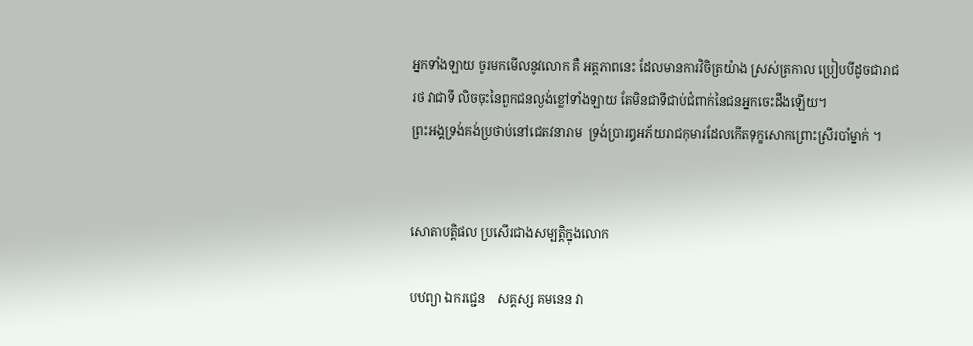អ្នកទាំងឡាយ ចូរមកមើលនូវលោក គឺ អត្តភាពនេះ ដែលមានការវិចិត្រយ៉ាង ស្រស់ត្រកាល ប្រៀបបីដូចជារាជរថ វាជាទី លិចចុះនៃពួកជនល្ងង់ខ្លៅទាំងឡាយ តែមិនជាទីជាប់ជំពាក់នៃជនអ្នកចេះដឹងឡើយ។
ព្រះអង្គទ្រង់គង់ប្រថាប់នៅជេតវនារាម  ទ្រង់ប្រារឰអភ័យរាជកុមារដែលកើតទុក្ខសោកព្រោះស្រីរបាំម្នាក់ ។


សោតាបត្តិផល ប្រសើរជាងសម្បត្តិក្នុងលោក

បឋព្យា ឯករជ្ជេន    សគ្គស្ស គមនេន វា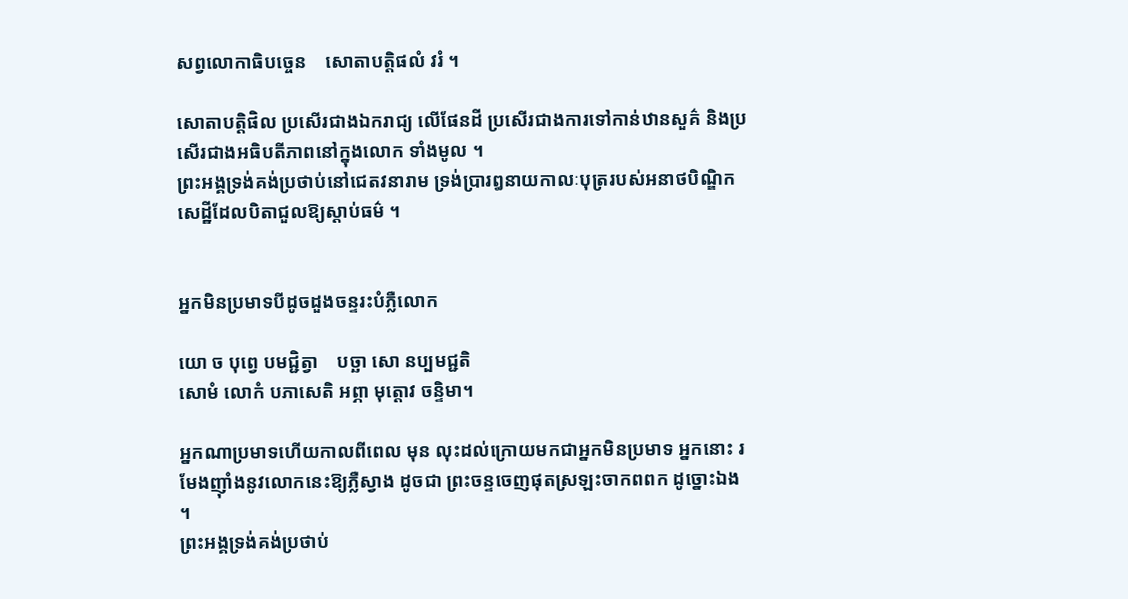សព្វលោកាធិបច្ចេន    សោតាបត្តិផលំ វរំ ។

សោតាបត្តិផិល ប្រសើរជាងឯករាជ្យ លើផែនដី ប្រសើរជាងការទៅកាន់ឋានសួគ៌ និងប្រសើរជាងអធិបតីភាពនៅក្នុងលោក ទាំងមូល ។
ព្រះអង្គទ្រង់គង់ប្រថាប់នៅជេតវនារាម ទ្រង់ប្រារឰនាយកាលៈបុត្ររបស់អនាថបិណ្ឌិកសេដ្ឋីដែលបិតាជួលឱ្យស្តាប់ធម៌ ។


អ្នកមិនប្រមាទបីដូចដួងចន្ទរះបំភ្លឺលោក

យោ ច បុព្វេ បមជ្ជិត្វា    បច្ឆា សោ នប្បមជ្ជតិ
សោមំ លោកំ បភាសេតិ អព្ភា មុត្តោវ ចន្ទិមា។

អ្នកណាប្រមាទហើយកាលពីពេល មុន លុះដល់ក្រោយមកជាអ្នកមិនប្រមាទ អ្នកនោះ រមែងញ៉ាំងនូវលោកនេះឱ្យភ្លឺស្វាង ដូចជា ព្រះចន្ទចេញផុតស្រឡះចាកពពក ដូច្នោះឯង ។
ព្រះអង្គទ្រង់គង់ប្រថាប់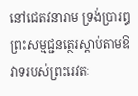នៅជេតវនារាម ទ្រង់ប្រារឰព្រះសម្មជ្ជនត្ថេរស្តាប់តាមឱវាទរបស់ព្រះរេវតៈ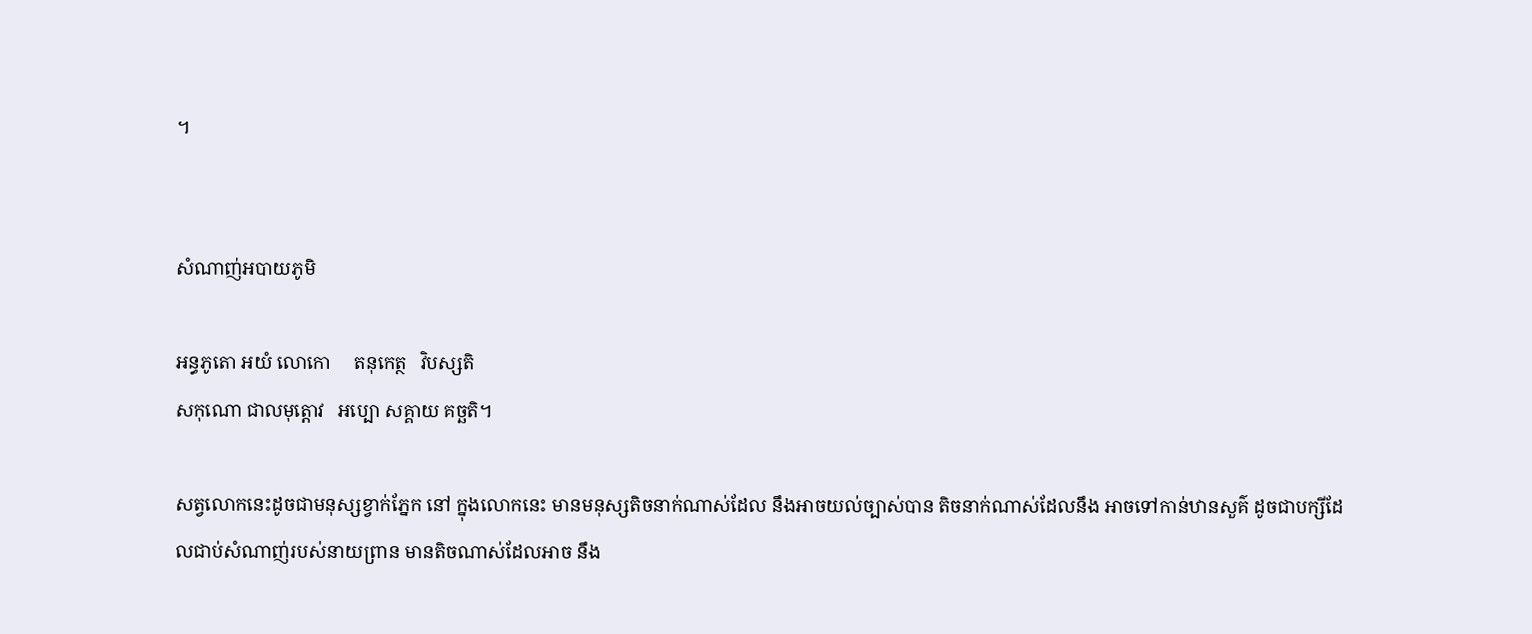។


សំណាញ់អបាយភូមិ

អន្ធភូតោ អយំ លោកោ     តនុកេត្ថ   វិបស្សតិ
សកុណោ ជាលមុត្តោវ   អប្បោ សគ្គាយ គច្ឆតិ។

សត្វលោកនេះដូចជាមនុស្សខ្វាក់ភ្នែក នៅ ក្នុងលោកនេះ មានមនុស្សតិចនាក់ណាស់ដែល នឹងអាចយល់ច្បាស់បាន តិចនាក់ណាស់ដែលនឹង អាចទៅកាន់ឋានសួគ៌ ដូចជាបក្សីដែលជាប់សំណាញ់របស់នាយព្រាន មានតិចណាស់ដែលអាច នឹង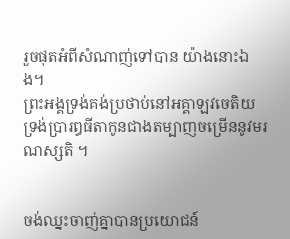រួចផុតអំពីសំណាញ់ទៅបាន យ៉ាងនោះឯង។
ព្រះអង្គទ្រង់គង់ប្រថាប់នៅអគ្គាឡវចេតិយ ទ្រង់ប្រារឰធីតាកូនជាងតម្បាញចម្រើននូវមរណស្សតិ ។


ចង់ឈ្នះចាញ់គ្នាបានប្រយោជន៍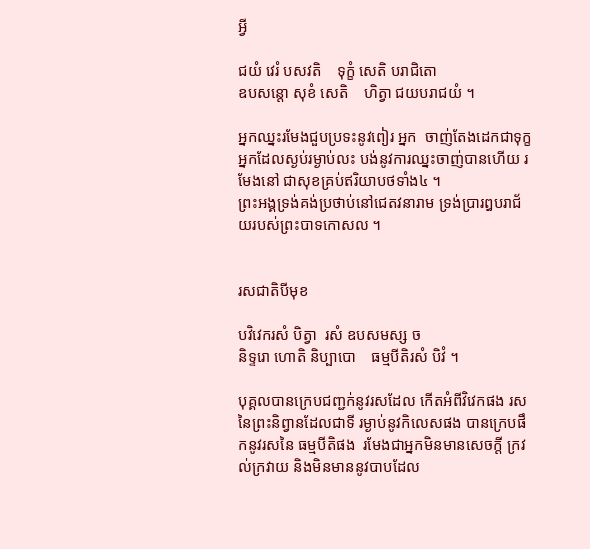អ្វី

ជយំ វេរំ បសវតិ    ទុក្ខំ សេតិ បរាជិតោ
ឧបសន្តោ សុខំ សេតិ    ហិត្វា ជយបរាជយំ ។

អ្នកឈ្នះរមែងជួបប្រទះនូវពៀរ អ្នក  ចាញ់តែងដេកជាទុក្ខ អ្នកដែលស្ងប់រម្ងាប់លះ បង់នូវការឈ្នះចាញ់បានហើយ រមែងនៅ ជាសុខគ្រប់ឥរិយាបថទាំង៤ ។
ព្រះអង្គទ្រង់គង់ប្រថាប់នៅជេតវនារាម ទ្រង់ប្រារឰបរាជ័យរបស់ព្រះបាទកោសល ។


រសជាតិបីមុខ

បវិវេករសំ បិត្វា  រសំ ឧបសមស្ស ច
និទ្ទរោ ហោតិ និប្បាបោ    ធម្មបីតិរសំ បិវំ ។

បុគ្គលបានក្រេបជញ្ជក់នូវរសដែល កើតអំពីវិវេកផង រសនៃព្រះនិព្វានដែលជាទី រម្ងាប់នូវកិលេសផង បានក្រេបផឹកនូវរសនៃ ធម្មបីតិផង  រមែងជាអ្នកមិនមានសេចក្តី ក្រវល់ក្រវាយ និងមិនមាននូវបាបដែល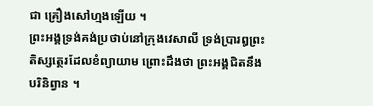ជា គ្រឿងសៅហ្មងឡើយ ។
ព្រះអង្គទ្រង់គង់ប្រថាប់នៅក្រុងវេសាលី ទ្រង់ប្រារឰព្រះតិស្សត្ថេរដែលខំព្យាយាម ព្រោះដឹងថា ព្រះអង្គជិតនឹងបរិនិព្វាន ។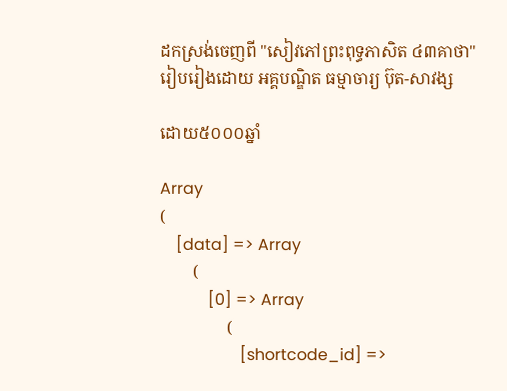ដកស្រង់ចេញពី "សៀវភៅព្រះពុទ្ធភាសិត ៤៣គាថា"
រៀបរៀងដោយ អគ្គបណ្ឌិត ធម្មាចារ្យ ប៊ុត-សាវង្ស

ដោយ៥០០០ឆ្នាំ

Array
(
    [data] => Array
        (
            [0] => Array
                (
                    [shortcode_id] =>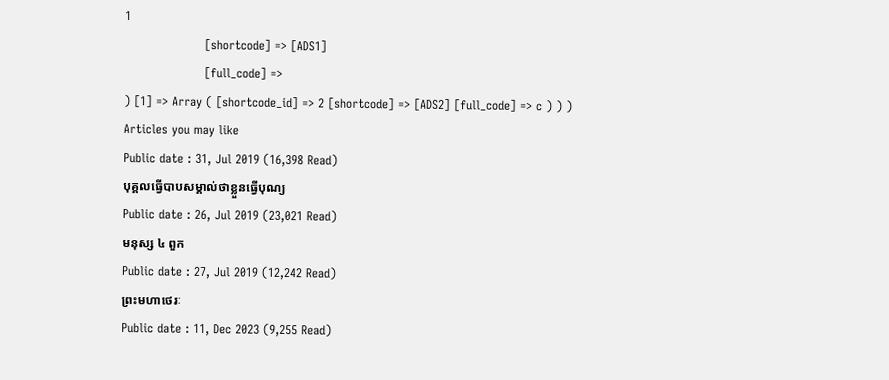1
                    [shortcode] => [ADS1]
                    [full_code] =>
) [1] => Array ( [shortcode_id] => 2 [shortcode] => [ADS2] [full_code] => c ) ) )
Articles you may like
Public date : 31, Jul 2019 (16,398 Read)
បុគ្គលធ្វើបាបសម្គាល់ថាខ្លួនធ្វើបុណ្យ
Public date : 26, Jul 2019 (23,021 Read)
មនុស្ស ៤ ពួក
Public date : 27, Jul 2019 (12,242 Read)
ព្រះមហាថេរៈ
Public date : 11, Dec 2023 (9,255 Read)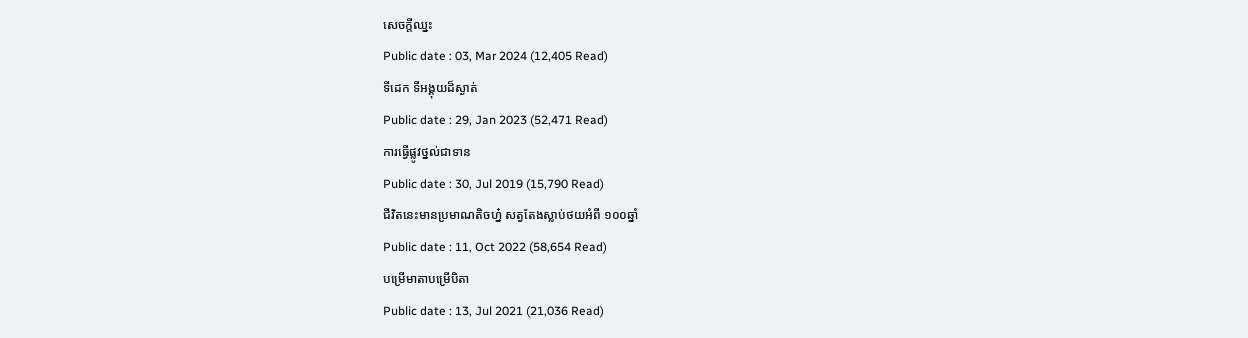សេចក្ដីឈ្នះ
Public date : 03, Mar 2024 (12,405 Read)
ទីដេក ទីអង្គុយដ៏ស្ងាត់
Public date : 29, Jan 2023 (52,471 Read)
ការធ្វើផ្លូវថ្នល់ជាទាន
Public date : 30, Jul 2019 (15,790 Read)
ជីវិតនេះមានប្រមាណតិចហ្ន៎ សត្វតែងស្លាប់ថយអំពី ១០០ឆ្នាំ
Public date : 11, Oct 2022 (58,654 Read)
បម្រើមាតាបម្រើបិតា
Public date : 13, Jul 2021 (21,036 Read)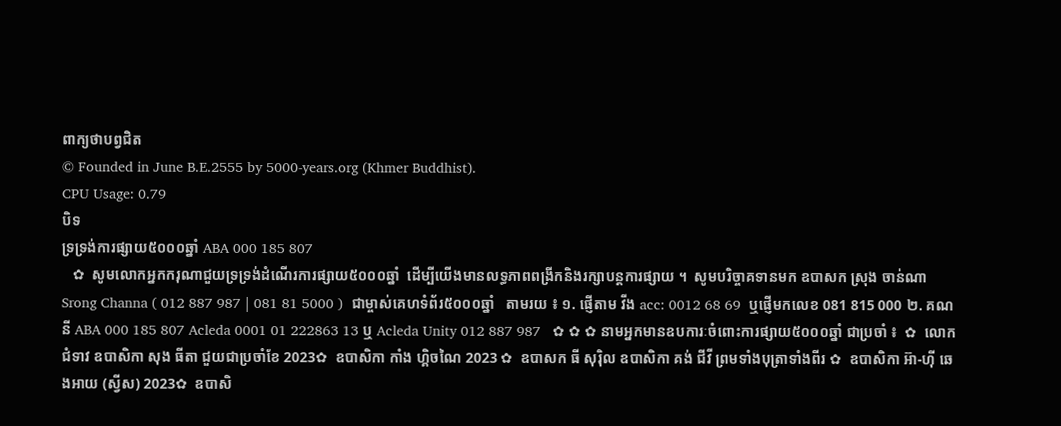ពាក្យថាបព្វជិត
© Founded in June B.E.2555 by 5000-years.org (Khmer Buddhist).
CPU Usage: 0.79
បិទ
ទ្រទ្រង់ការផ្សាយ៥០០០ឆ្នាំ ABA 000 185 807
   ✿  សូមលោកអ្នកករុណាជួយទ្រទ្រង់ដំណើរការផ្សាយ៥០០០ឆ្នាំ  ដើម្បីយើងមានលទ្ធភាពពង្រីកនិងរក្សាបន្តការផ្សាយ ។  សូមបរិច្ចាគទានមក ឧបាសក ស្រុង ចាន់ណា Srong Channa ( 012 887 987 | 081 81 5000 )  ជាម្ចាស់គេហទំព័រ៥០០០ឆ្នាំ   តាមរយ ៖ ១. ផ្ញើតាម វីង acc: 0012 68 69  ឬផ្ញើមកលេខ 081 815 000 ២. គណនី ABA 000 185 807 Acleda 0001 01 222863 13 ឬ Acleda Unity 012 887 987   ✿ ✿ ✿ នាមអ្នកមានឧបការៈចំពោះការផ្សាយ៥០០០ឆ្នាំ ជាប្រចាំ ៖  ✿  លោកជំទាវ ឧបាសិកា សុង ធីតា ជួយជាប្រចាំខែ 2023✿  ឧបាសិកា កាំង ហ្គិចណៃ 2023 ✿  ឧបាសក ធី សុរ៉ិល ឧបាសិកា គង់ ជីវី ព្រមទាំងបុត្រាទាំងពីរ ✿  ឧបាសិកា អ៊ា-ហុី ឆេងអាយ (ស្វីស) 2023✿  ឧបាសិ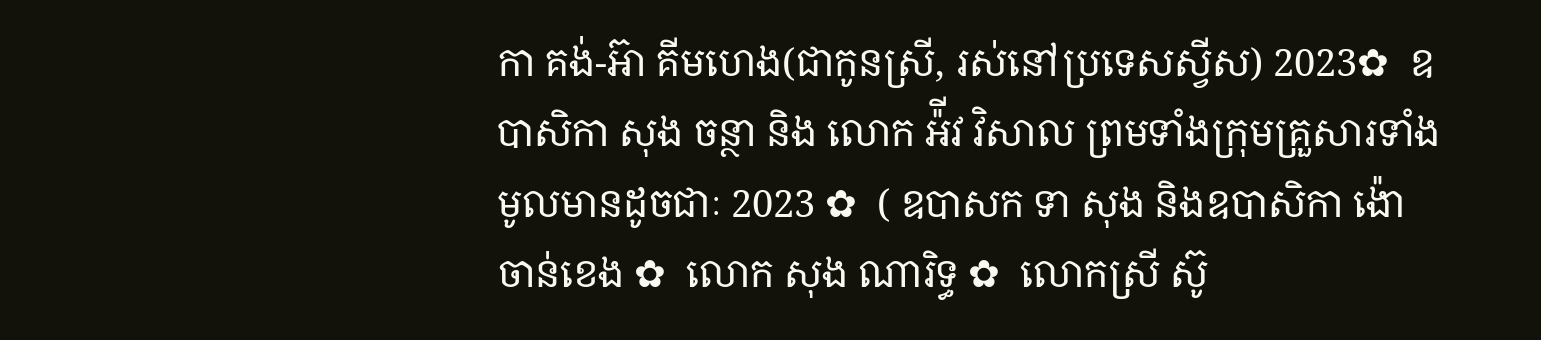កា គង់-អ៊ា គីមហេង(ជាកូនស្រី, រស់នៅប្រទេសស្វីស) 2023✿  ឧបាសិកា សុង ចន្ថា និង លោក អ៉ីវ វិសាល ព្រមទាំងក្រុមគ្រួសារទាំងមូលមានដូចជាៈ 2023 ✿  ( ឧបាសក ទា សុង និងឧបាសិកា ង៉ោ ចាន់ខេង ✿  លោក សុង ណារិទ្ធ ✿  លោកស្រី ស៊ូ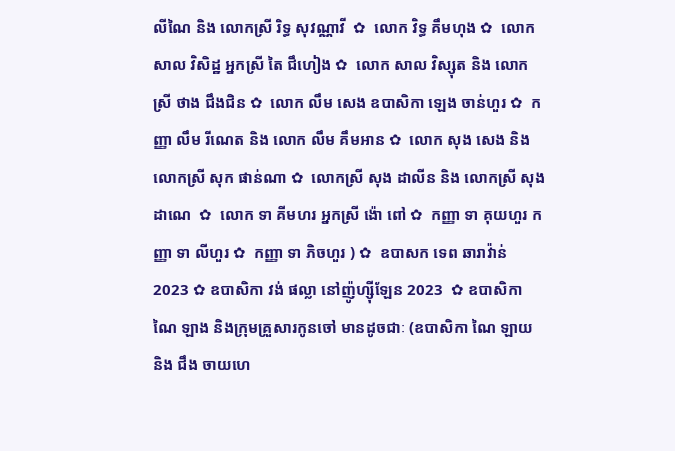លីណៃ និង លោកស្រី រិទ្ធ សុវណ្ណាវី  ✿  លោក វិទ្ធ គឹមហុង ✿  លោក សាល វិសិដ្ឋ អ្នកស្រី តៃ ជឹហៀង ✿  លោក សាល វិស្សុត និង លោកស្រី ថាង ជឹងជិន ✿  លោក លឹម សេង ឧបាសិកា ឡេង ចាន់ហួរ ✿  កញ្ញា លឹម រីណេត និង លោក លឹម គឹមអាន ✿  លោក សុង សេង និង លោកស្រី សុក ផាន់ណា ✿  លោកស្រី សុង ដាលីន និង លោកស្រី សុង ដាណេ  ✿  លោក ទា គីមហរ អ្នកស្រី ង៉ោ ពៅ ✿  កញ្ញា ទា គុយហួរ កញ្ញា ទា លីហួរ ✿  កញ្ញា ទា ភិចហួរ ) ✿  ឧបាសក ទេព ឆារាវ៉ាន់ 2023 ✿ ឧបាសិកា វង់ ផល្លា នៅញ៉ូហ្ស៊ីឡែន 2023  ✿ ឧបាសិកា ណៃ ឡាង និងក្រុមគ្រួសារកូនចៅ មានដូចជាៈ (ឧបាសិកា ណៃ ឡាយ និង ជឹង ចាយហេ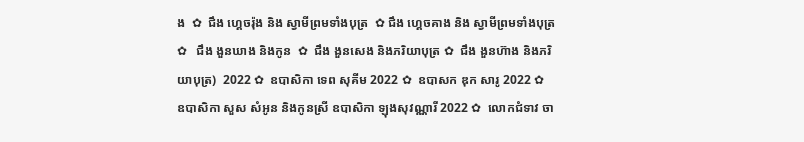ង  ✿  ជឹង ហ្គេចរ៉ុង និង ស្វាមីព្រមទាំងបុត្រ  ✿ ជឹង ហ្គេចគាង និង ស្វាមីព្រមទាំងបុត្រ ✿   ជឹង ងួនឃាង និងកូន  ✿  ជឹង ងួនសេង និងភរិយាបុត្រ ✿  ជឹង ងួនហ៊ាង និងភរិយាបុត្រ)  2022 ✿  ឧបាសិកា ទេព សុគីម 2022 ✿  ឧបាសក ឌុក សារូ 2022 ✿  ឧបាសិកា សួស សំអូន និងកូនស្រី ឧបាសិកា ឡុងសុវណ្ណារី 2022 ✿  លោកជំទាវ ចា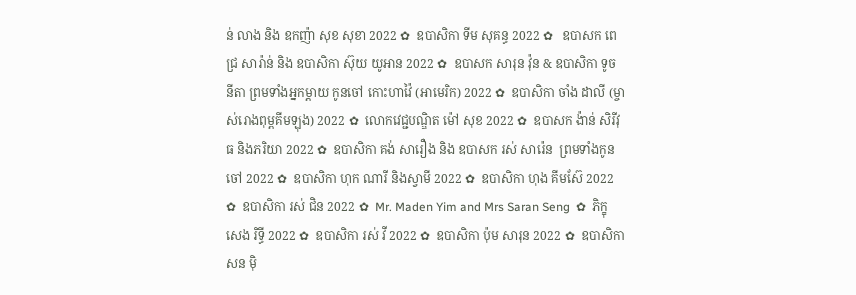ន់ លាង និង ឧកញ៉ា សុខ សុខា 2022 ✿  ឧបាសិកា ទីម សុគន្ធ 2022 ✿   ឧបាសក ពេជ្រ សារ៉ាន់ និង ឧបាសិកា ស៊ុយ យូអាន 2022 ✿  ឧបាសក សារុន វ៉ុន & ឧបាសិកា ទូច នីតា ព្រមទាំងអ្នកម្តាយ កូនចៅ កោះហាវ៉ៃ (អាមេរិក) 2022 ✿  ឧបាសិកា ចាំង ដាលី (ម្ចាស់រោងពុម្ពគីមឡុង) 2022 ✿  លោកវេជ្ជបណ្ឌិត ម៉ៅ សុខ 2022 ✿  ឧបាសក ង៉ាន់ សិរីវុធ និងភរិយា 2022 ✿  ឧបាសិកា គង់ សារឿង និង ឧបាសក រស់ សារ៉េន  ព្រមទាំងកូនចៅ 2022 ✿  ឧបាសិកា ហុក ណារី និងស្វាមី 2022 ✿  ឧបាសិកា ហុង គីមស៊ែ 2022 ✿  ឧបាសិកា រស់ ជិន 2022 ✿  Mr. Maden Yim and Mrs Saran Seng  ✿  ភិក្ខុ សេង រិទ្ធី 2022 ✿  ឧបាសិកា រស់ វី 2022 ✿  ឧបាសិកា ប៉ុម សារុន 2022 ✿  ឧបាសិកា សន ម៉ិ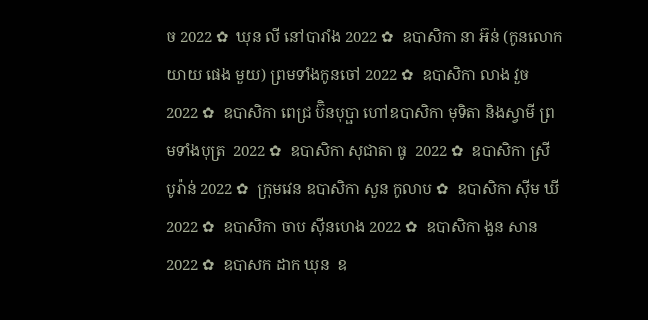ច 2022 ✿  ឃុន លី នៅបារាំង 2022 ✿  ឧបាសិកា នា អ៊ន់ (កូនលោកយាយ ផេង មួយ) ព្រមទាំងកូនចៅ 2022 ✿  ឧបាសិកា លាង វួច  2022 ✿  ឧបាសិកា ពេជ្រ ប៊ិនបុប្ផា ហៅឧបាសិកា មុទិតា និងស្វាមី ព្រមទាំងបុត្រ  2022 ✿  ឧបាសិកា សុជាតា ធូ  2022 ✿  ឧបាសិកា ស្រី បូរ៉ាន់ 2022 ✿  ក្រុមវេន ឧបាសិកា សួន កូលាប ✿  ឧបាសិកា ស៊ីម ឃី 2022 ✿  ឧបាសិកា ចាប ស៊ីនហេង 2022 ✿  ឧបាសិកា ងួន សាន 2022 ✿  ឧបាសក ដាក ឃុន  ឧ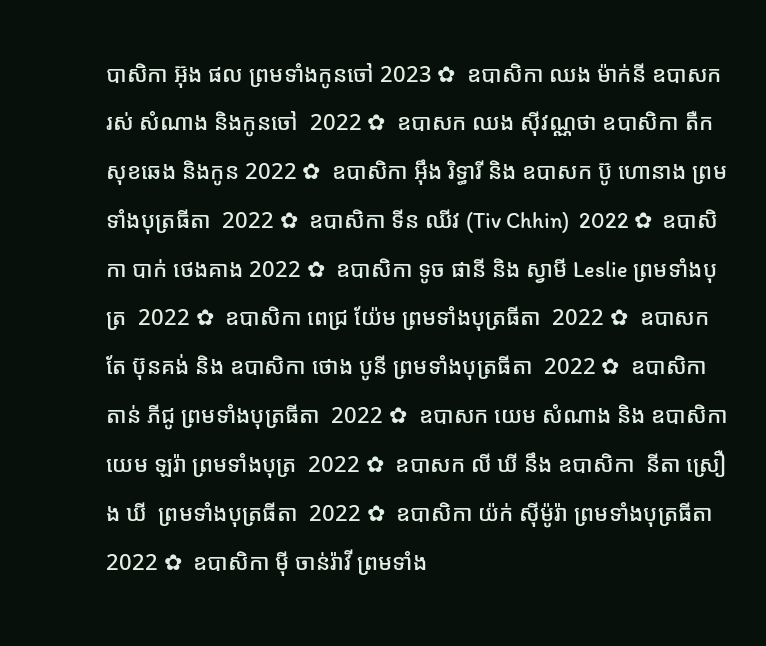បាសិកា អ៊ុង ផល ព្រមទាំងកូនចៅ 2023 ✿  ឧបាសិកា ឈង ម៉ាក់នី ឧបាសក រស់ សំណាង និងកូនចៅ  2022 ✿  ឧបាសក ឈង សុីវណ្ណថា ឧបាសិកា តឺក សុខឆេង និងកូន 2022 ✿  ឧបាសិកា អុឹង រិទ្ធារី និង ឧបាសក ប៊ូ ហោនាង ព្រមទាំងបុត្រធីតា  2022 ✿  ឧបាសិកា ទីន ឈីវ (Tiv Chhin)  2022 ✿  ឧបាសិកា បាក់ ថេងគាង 2022 ✿  ឧបាសិកា ទូច ផានី និង ស្វាមី Leslie ព្រមទាំងបុត្រ  2022 ✿  ឧបាសិកា ពេជ្រ យ៉ែម ព្រមទាំងបុត្រធីតា  2022 ✿  ឧបាសក តែ ប៊ុនគង់ និង ឧបាសិកា ថោង បូនី ព្រមទាំងបុត្រធីតា  2022 ✿  ឧបាសិកា តាន់ ភីជូ ព្រមទាំងបុត្រធីតា  2022 ✿  ឧបាសក យេម សំណាង និង ឧបាសិកា យេម ឡរ៉ា ព្រមទាំងបុត្រ  2022 ✿  ឧបាសក លី ឃី នឹង ឧបាសិកា  នីតា ស្រឿង ឃី  ព្រមទាំងបុត្រធីតា  2022 ✿  ឧបាសិកា យ៉ក់ សុីម៉ូរ៉ា ព្រមទាំងបុត្រធីតា  2022 ✿  ឧបាសិកា មុី ចាន់រ៉ាវី ព្រមទាំង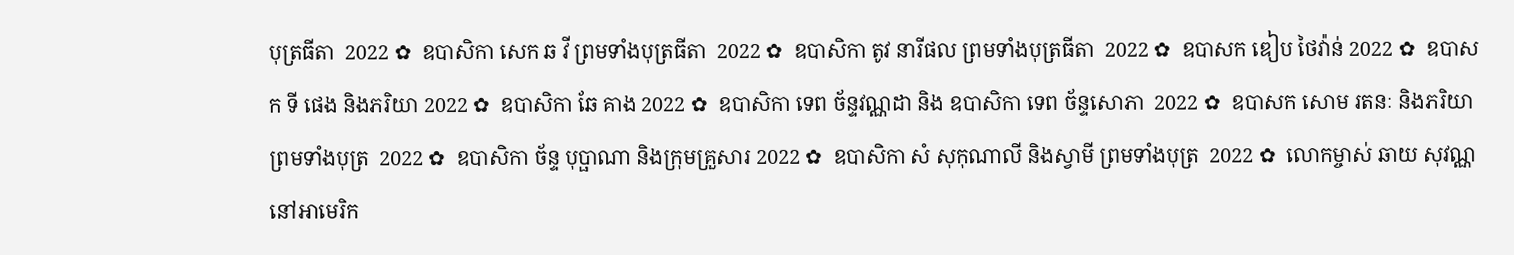បុត្រធីតា  2022 ✿  ឧបាសិកា សេក ឆ វី ព្រមទាំងបុត្រធីតា  2022 ✿  ឧបាសិកា តូវ នារីផល ព្រមទាំងបុត្រធីតា  2022 ✿  ឧបាសក ឌៀប ថៃវ៉ាន់ 2022 ✿  ឧបាសក ទី ផេង និងភរិយា 2022 ✿  ឧបាសិកា ឆែ គាង 2022 ✿  ឧបាសិកា ទេព ច័ន្ទវណ្ណដា និង ឧបាសិកា ទេព ច័ន្ទសោភា  2022 ✿  ឧបាសក សោម រតនៈ និងភរិយា ព្រមទាំងបុត្រ  2022 ✿  ឧបាសិកា ច័ន្ទ បុប្ផាណា និងក្រុមគ្រួសារ 2022 ✿  ឧបាសិកា សំ សុកុណាលី និងស្វាមី ព្រមទាំងបុត្រ  2022 ✿  លោកម្ចាស់ ឆាយ សុវណ្ណ នៅអាមេរិក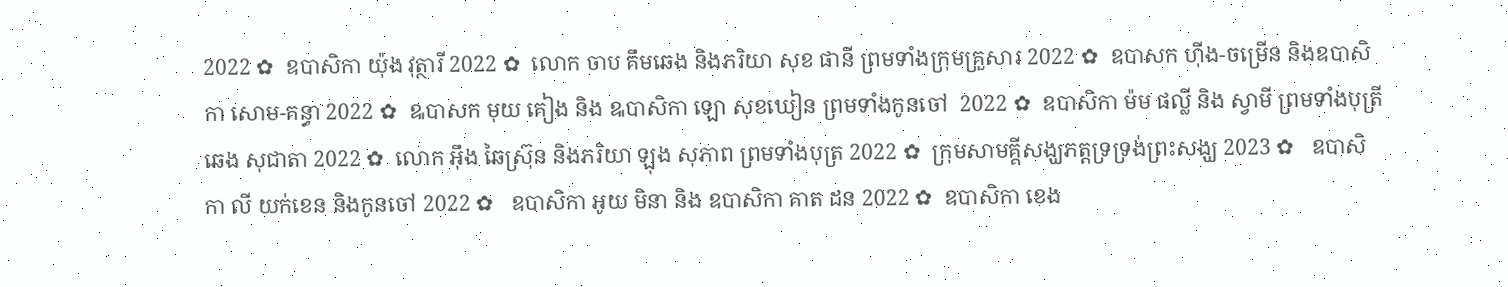2022 ✿  ឧបាសិកា យ៉ុង វុត្ថារី 2022 ✿  លោក ចាប គឹមឆេង និងភរិយា សុខ ផានី ព្រមទាំងក្រុមគ្រួសារ 2022 ✿  ឧបាសក ហ៊ីង-ចម្រើន និងឧបាសិកា សោម-គន្ធា 2022 ✿  ឩបាសក មុយ គៀង និង ឩបាសិកា ឡោ សុខឃៀន ព្រមទាំងកូនចៅ  2022 ✿  ឧបាសិកា ម៉ម ផល្លី និង ស្វាមី ព្រមទាំងបុត្រី ឆេង សុជាតា 2022 ✿  លោក អ៊ឹង ឆៃស្រ៊ុន និងភរិយា ឡុង សុភាព ព្រមទាំងបុត្រ 2022 ✿  ក្រុមសាមគ្គីសង្ឃភត្តទ្រទ្រង់ព្រះសង្ឃ 2023 ✿   ឧបាសិកា លី យក់ខេន និងកូនចៅ 2022 ✿   ឧបាសិកា អូយ មិនា និង ឧបាសិកា គាត ដន 2022 ✿  ឧបាសិកា ខេង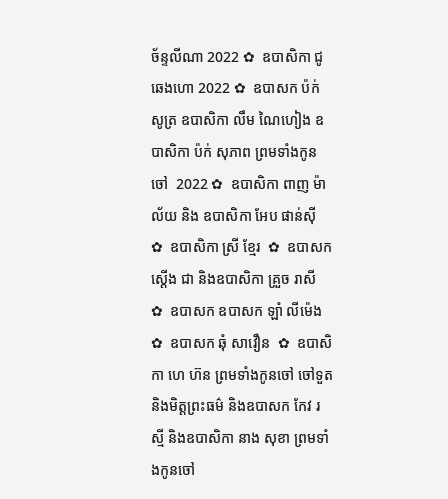ច័ន្ទលីណា 2022 ✿  ឧបាសិកា ជូ ឆេងហោ 2022 ✿  ឧបាសក ប៉ក់ សូត្រ ឧបាសិកា លឹម ណៃហៀង ឧបាសិកា ប៉ក់ សុភាព ព្រមទាំងកូនចៅ  2022 ✿  ឧបាសិកា ពាញ ម៉ាល័យ និង ឧបាសិកា អែប ផាន់ស៊ី  ✿  ឧបាសិកា ស្រី ខ្មែរ  ✿  ឧបាសក ស្តើង ជា និងឧបាសិកា គ្រួច រាសី  ✿  ឧបាសក ឧបាសក ឡាំ លីម៉េង ✿  ឧបាសក ឆុំ សាវឿន  ✿  ឧបាសិកា ហេ ហ៊ន ព្រមទាំងកូនចៅ ចៅទួត និងមិត្តព្រះធម៌ និងឧបាសក កែវ រស្មី និងឧបាសិកា នាង សុខា ព្រមទាំងកូនចៅ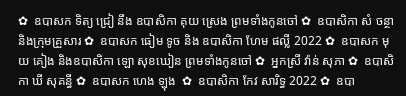✿  ឧបាសក ទិត្យ ជ្រៀ នឹង ឧបាសិកា គុយ ស្រេង ព្រមទាំងកូនចៅ ✿  ឧបាសិកា សំ ចន្ថា និងក្រុមគ្រួសារ ✿  ឧបាសក ធៀម ទូច និង ឧបាសិកា ហែម ផល្លី 2022 ✿  ឧបាសក មុយ គៀង និងឧបាសិកា ឡោ សុខឃៀន ព្រមទាំងកូនចៅ ✿  អ្នកស្រី វ៉ាន់ សុភា ✿  ឧបាសិកា ឃី សុគន្ធី ✿  ឧបាសក ហេង ឡុង  ✿  ឧបាសិកា កែវ សារិទ្ធ 2022 ✿  ឧបា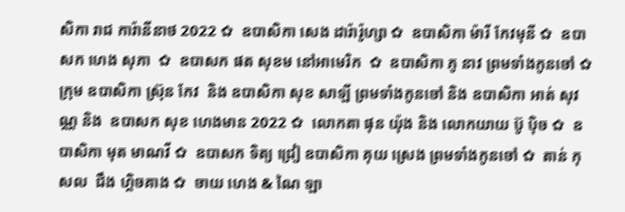សិកា រាជ ការ៉ានីនាថ 2022 ✿  ឧបាសិកា សេង ដារ៉ារ៉ូហ្សា ✿  ឧបាសិកា ម៉ារី កែវមុនី ✿  ឧបាសក ហេង សុភា  ✿  ឧបាសក ផត សុខម នៅអាមេរិក  ✿  ឧបាសិកា ភូ នាវ ព្រមទាំងកូនចៅ ✿  ក្រុម ឧបាសិកា ស្រ៊ុន កែវ  និង ឧបាសិកា សុខ សាឡី ព្រមទាំងកូនចៅ និង ឧបាសិកា អាត់ សុវណ្ណ និង  ឧបាសក សុខ ហេងមាន 2022 ✿  លោកតា ផុន យ៉ុង និង លោកយាយ ប៊ូ ប៉ិច ✿  ឧបាសិកា មុត មាណវី ✿  ឧបាសក ទិត្យ ជ្រៀ ឧបាសិកា គុយ ស្រេង ព្រមទាំងកូនចៅ ✿  តាន់ កុសល  ជឹង ហ្គិចគាង ✿  ចាយ ហេង & ណៃ ឡា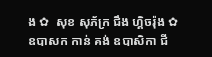ង ✿  សុខ សុភ័ក្រ ជឹង ហ្គិចរ៉ុង ✿  ឧបាសក កាន់ គង់ ឧបាសិកា ជី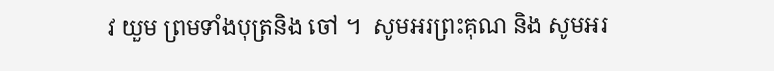វ យួម ព្រមទាំងបុត្រនិង ចៅ ។  សូមអរព្រះគុណ និង សូមអរ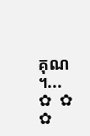គុណ ។...       ✿  ✿  ✿